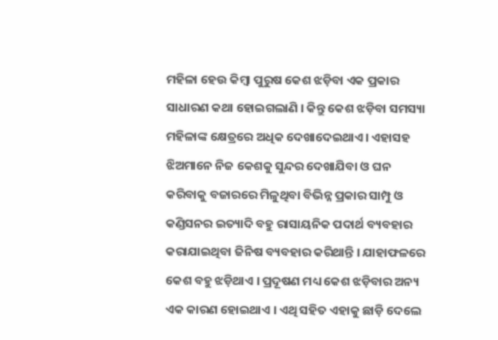ମହିଳା ହେଉ କିମ୍ବା ପୁରୁଷ କେଶ ଝଡ଼ିବା ଏକ ପ୍ରକାର ସାଧାରଣ କଥା ହୋଇଗଲାଣି । କିନ୍ତୁ କେଶ ଝଡ଼ିବା ସମସ୍ୟା ମହିଳାଙ୍କ କ୍ଷେତ୍ରରେ ଅଧିକ ଦେଖାଦେଇଥାଏ । ଏହାସହ ଝିଅମାନେ ନିଜ କେଶକୁ ସୁନ୍ଦର ଦେଖାଯିବା ଓ ଘନ କରିବାକୁ ବଜାରରେ ମିଳୁଥିବା ବିଭିନ୍ନ ପ୍ରକାର ସାମ୍ପୁ ଓ କଣ୍ଡିସନର ଇତ୍ୟାଦି ବହୁ ରାସାୟନିକ ପଦାର୍ଥ ବ୍ୟବହାର କରାଯାଇଥିବା ଜିନିଷ ବ୍ୟବହାର କରିଥାନ୍ତି । ଯାହାଫଳରେ କେଶ ବହୁ ଝଡ଼ିଥାଏ । ପ୍ରଦୂଷଣ ମଧ୍ୟ କେଶ ଝଡ଼ିବାର ଅନ୍ୟ ଏକ କାରଣ ହୋଇଥାଏ । ଏଥି ସହିତ ଏହାକୁ ଛାଡ଼ି ଦେଲେ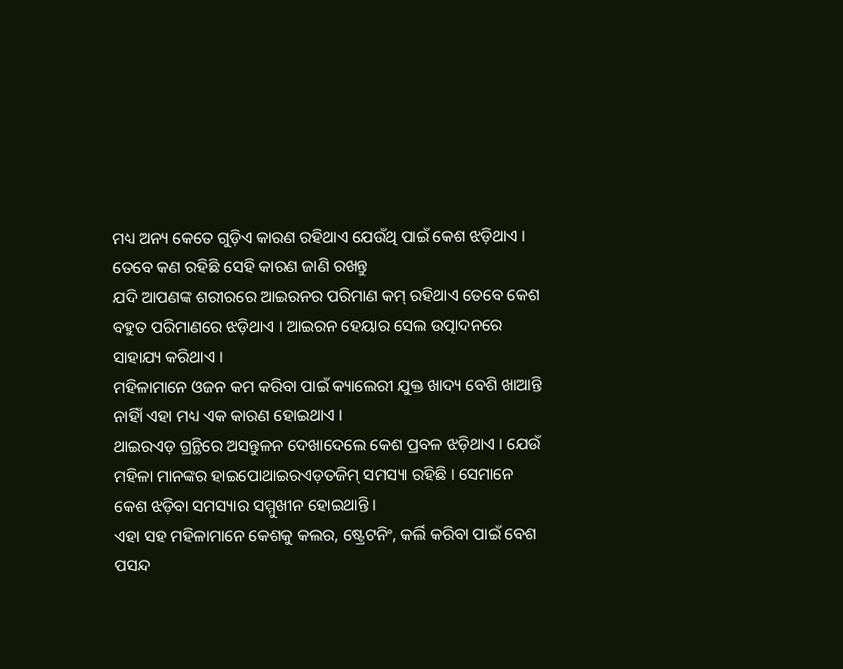ମଧ୍ୟ ଅନ୍ୟ କେତେ ଗୁଡ଼ିଏ କାରଣ ରହିଥାଏ ଯେଉଁଥି ପାଇଁ କେଶ ଝଡ଼ିଥାଏ । ତେବେ କଣ ରହିଛି ସେହି କାରଣ ଜାଣି ରଖନ୍ତୁ
ଯଦି ଆପଣଙ୍କ ଶରୀରରେ ଆଇରନର ପରିମାଣ କମ୍ ରହିଥାଏ ତେବେ କେଶ ବହୁତ ପରିମାଣରେ ଝଡ଼ିଥାଏ । ଆଇରନ ହେୟାର ସେଲ ଉତ୍ପାଦନରେ ସାହାଯ୍ୟ କରିଥାଏ ।
ମହିଳାମାନେ ଓଜନ କମ କରିବା ପାଇଁ କ୍ୟାଲେରୀ ଯୁକ୍ତ ଖାଦ୍ୟ ବେଶି ଖାଆନ୍ତି ନାହିାଁ ଏହା ମଧ୍ୟ ଏକ କାରଣ ହୋଇଥାଏ ।
ଥାଇରଏଡ଼ ଗ୍ରନ୍ଥିରେ ଅସନ୍ତୁଳନ ଦେଖାଦେଲେ କେଶ ପ୍ରବଳ ଝଡ଼ିଥାଏ । ଯେଉଁ ମହିଳା ମାନଙ୍କର ହାଇପୋଥାଇରଏଡ଼ତଜିମ୍ ସମସ୍ୟା ରହିଛି । ସେମାନେ କେଶ ଝଡ଼ିବା ସମସ୍ୟାର ସମ୍ମୁଖୀନ ହୋଇଥାନ୍ତି ।
ଏହା ସହ ମହିଳାମାନେ କେଶକୁ କଲର, ଷ୍ଟ୍ରେଟନିଂ, କର୍ଲି କରିବା ପାଇଁ ବେଶ ପସନ୍ଦ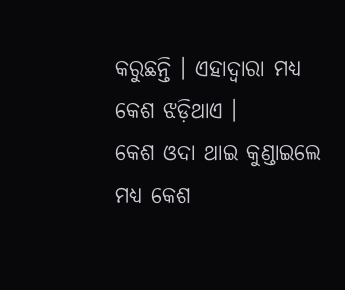କରୁଛନ୍ତି । ଏହାଦ୍ୱାରା ମଧ୍ୟ କେଶ ଝଡ଼ିଥାଏ ।
କେଶ ଓଦା ଥାଇ କୁଣ୍ଡାଇଲେ ମଧ୍ୟ କେଶ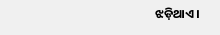ଝଡ଼ିଥାଏ ।